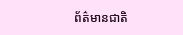ព័ត៌មានជាតិ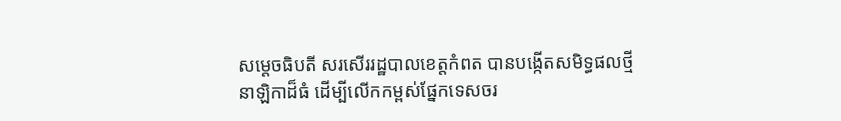សម្ដេចធិបតី សរសើររដ្ឋបាលខេត្តកំពត បានបង្កើតសមិទ្ធផលថ្មី នាឡិកាដ៏ធំ ដើម្បីលើកកម្ពស់ផ្នែកទេសចរ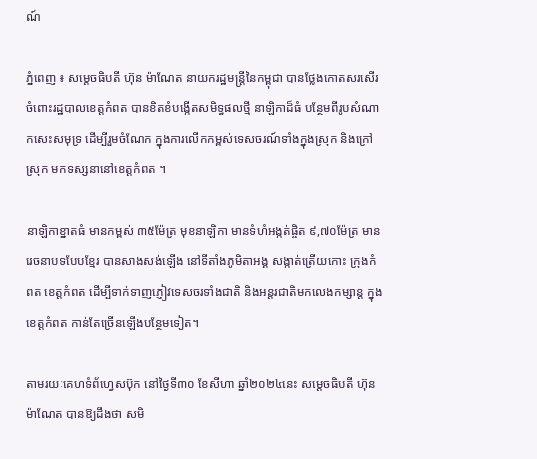ណ៍

ភ្នំពេញ ៖ សម្ដេចធិបតី ហ៊ុន ម៉ាណែត នាយករដ្ឋមន្ដ្រីនៃកម្ពុជា បានថ្លែងកោតសរសើរ ចំពោះរដ្ឋបាលខេត្តកំពត បានខិតខំបង្កើតសមិទ្ធផលថ្មី នាឡិកាដ៏ធំ បន្ថែមពីរូបសំណាកសេះសមុទ្រ ដើម្បីរួមចំណែក ក្នុងការលើកកម្ពស់ទេសចរណ៍ទាំងក្នុងស្រុក និងក្រៅស្រុក មកទស្សនានៅខេត្តកំពត ។

នាឡិកាខ្នាតធំ មានកម្ពស់ ៣៥ម៉ែត្រ មុខនាឡិកា មានទំហំអង្កត់ផ្ចិត ៩,៧០ម៉ែត្រ មានរេចនាបទបែបខ្មែរ បានសាងសង់ឡើង នៅទីតាំងភូមិតាអង្គ សង្កាត់ត្រើយកោះ ក្រុងកំពត ខេត្តកំពត ដើម្បីទាក់ទាញភ្ញៀវទេសចរទាំងជាតិ និងអន្តរជាតិមកលេងកម្សាន្ត ក្នុងខេត្តកំពត កាន់តែច្រើនឡើងបន្ថែមទៀត។

តាមរយៈគេហទំព័ហ្វេសប៊ុក នៅថ្ងៃទី៣០ ខែសីហា ឆ្នាំ២០២៤នេះ សម្ដេចធិបតី ហ៊ុន ម៉ាណែត បានឱ្យដឹងថា សមិ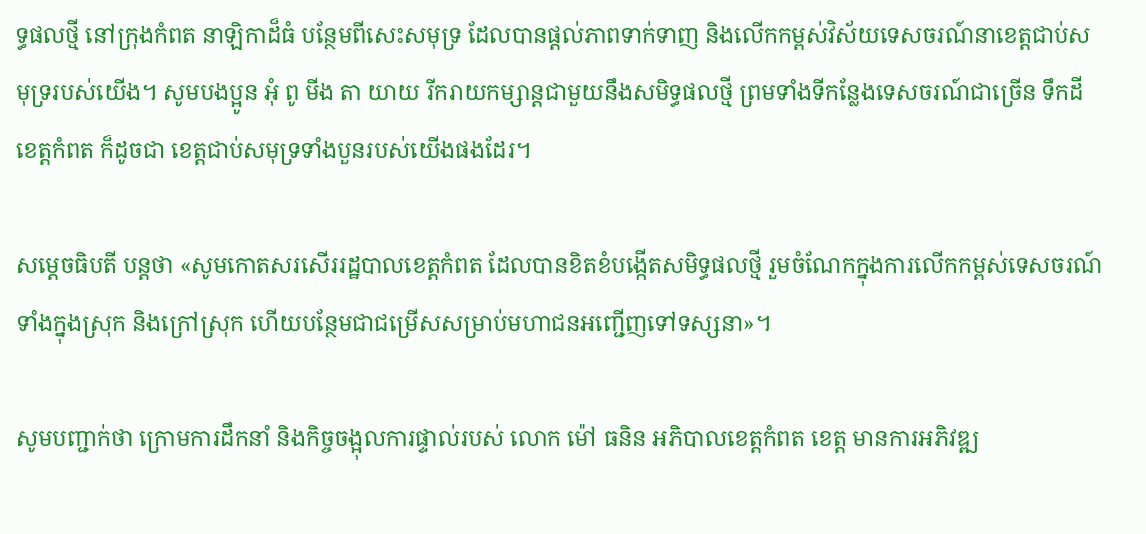ទ្ធផលថ្មី នៅក្រុងកំពត នាឡិកាដ៏ធំ បន្ថែមពីសេះសមុទ្រ ដែលបានផ្តល់ភាពទាក់ទាញ និងលើកកម្ពស់វិស័យទេសចរណ៍នាខេត្តជាប់សមុទ្ររបស់យើង។ សូមបងប្អូន អុំ ពូ មីង តា យាយ រីករាយកម្សាន្ដជាមួយនឹងសមិទ្ធផលថ្មី ព្រមទាំងទីកន្លែងទេសចរណ៍ជាច្រើន ទឹកដីខេត្តកំពត ក៏ដូចជា ខេត្តជាប់សមុទ្រទាំងបួនរបស់យើងផងដែរ។

សម្ដេចធិបតី បន្ដថា «សូមកោតសរសើររដ្ឋបាលខេត្តកំពត ដែលបានខិតខំបង្កើតសមិទ្ធផលថ្មី រួមចំណែកក្នុងការលើកកម្ពស់ទេសចរណ៍ទាំងក្នុងស្រុក និងក្រៅស្រុក ហើយបន្ថែមជាជម្រើសសម្រាប់មហាជនអញ្ជើញទៅទស្សនា»។

សូមបញ្ជាក់ថា ក្រោមការដឹកនាំ និងកិច្ចចង្អុលការផ្ទាល់របស់ លោក ម៉ៅ ធនិន អភិបាលខេត្តកំពត ខេត្ត មានការអភិវឌ្ឍ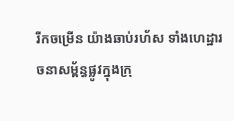រីកចម្រើន យ៉ាងឆាប់រហ័ស ទាំងហេដ្ឋារចនាសម្ព័ន្ធផ្លូវក្នុងក្រុ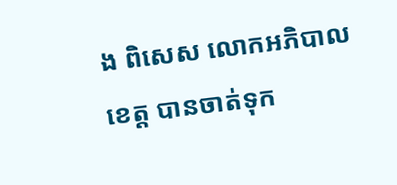ង ពិសេស លោកអភិបាលខេត្ត បានចាត់ទុក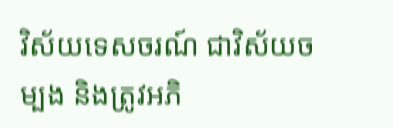វិស័យទេសចរណ៍ ជាវិស័យចម្បង និងត្រូវអភិ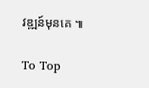វឌ្ឍន៍មុនគេ ៕

To Top